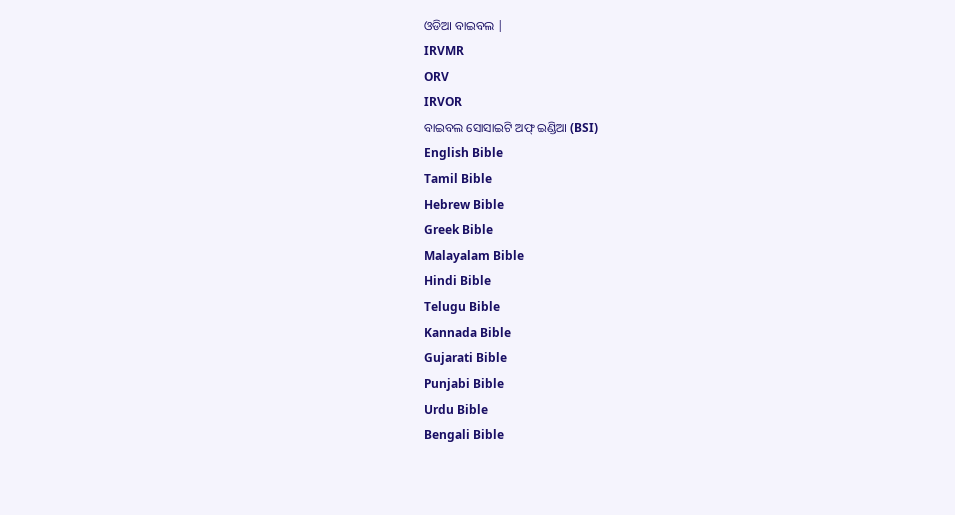ଓଡିଆ ବାଇବଲ |
IRVMR
ORV
IRVOR
ବାଇବଲ ସୋସାଇଟି ଅଫ୍ ଇଣ୍ଡିଆ (BSI)
English Bible
Tamil Bible
Hebrew Bible
Greek Bible
Malayalam Bible
Hindi Bible
Telugu Bible
Kannada Bible
Gujarati Bible
Punjabi Bible
Urdu Bible
Bengali Bible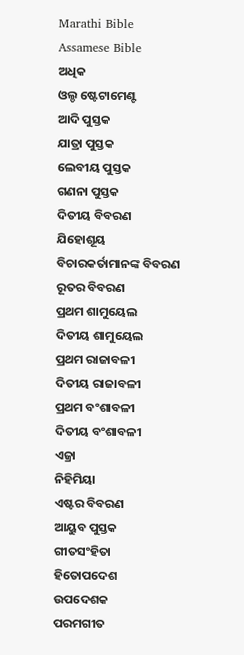Marathi Bible
Assamese Bible
ଅଧିକ
ଓଲ୍ଡ ଷ୍ଟେଟାମେଣ୍ଟ
ଆଦି ପୁସ୍ତକ
ଯାତ୍ରା ପୁସ୍ତକ
ଲେବୀୟ ପୁସ୍ତକ
ଗଣନା ପୁସ୍ତକ
ଦିତୀୟ ବିବରଣ
ଯିହୋଶୂୟ
ବିଚାରକର୍ତାମାନଙ୍କ ବିବରଣ
ରୂତର ବିବରଣ
ପ୍ରଥମ ଶାମୁୟେଲ
ଦିତୀୟ ଶାମୁୟେଲ
ପ୍ରଥମ ରାଜାବଳୀ
ଦିତୀୟ ରାଜାବଳୀ
ପ୍ରଥମ ବଂଶାବଳୀ
ଦିତୀୟ ବଂଶାବଳୀ
ଏଜ୍ରା
ନିହିମିୟା
ଏଷ୍ଟର ବିବରଣ
ଆୟୁବ ପୁସ୍ତକ
ଗୀତସଂହିତା
ହିତୋପଦେଶ
ଉପଦେଶକ
ପରମଗୀତ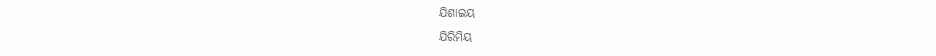ଯିଶାଇୟ
ଯିରିମିୟ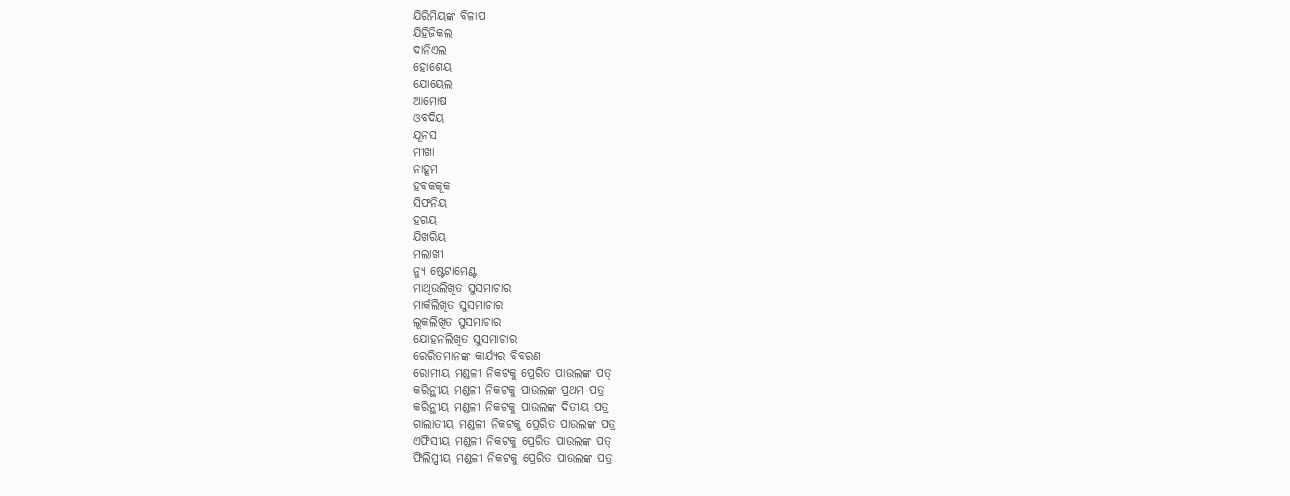ଯିରିମିୟଙ୍କ ବିଳାପ
ଯିହିଜିକଲ
ଦାନିଏଲ
ହୋଶେୟ
ଯୋୟେଲ
ଆମୋଷ
ଓବଦିୟ
ଯୂନସ
ମୀଖା
ନାହୂମ
ହବକକୂକ
ସିଫନିୟ
ହଗୟ
ଯିଖରିୟ
ମଲାଖୀ
ନ୍ୟୁ ଷ୍ଟେଟାମେଣ୍ଟ
ମାଥିଉଲିଖିତ ସୁସମାଚାର
ମାର୍କଲିଖିତ ସୁସମାଚାର
ଲୂକଲିଖିତ ସୁସମାଚାର
ଯୋହନଲିଖିତ ସୁସମାଚାର
ରେରିତମାନଙ୍କ କାର୍ଯ୍ୟର ବିବରଣ
ରୋମୀୟ ମଣ୍ଡଳୀ ନିକଟକୁ ପ୍ରେରିତ ପାଉଲଙ୍କ ପତ୍
କରିନ୍ଥୀୟ ମଣ୍ଡଳୀ ନିକଟକୁ ପାଉଲଙ୍କ ପ୍ରଥମ ପତ୍ର
କରିନ୍ଥୀୟ ମଣ୍ଡଳୀ ନିକଟକୁ ପାଉଲଙ୍କ ଦିତୀୟ ପତ୍ର
ଗାଲାତୀୟ ମଣ୍ଡଳୀ ନିକଟକୁ ପ୍ରେରିତ ପାଉଲଙ୍କ ପତ୍ର
ଏଫିସୀୟ ମଣ୍ଡଳୀ ନିକଟକୁ ପ୍ରେରିତ ପାଉଲଙ୍କ ପତ୍
ଫିଲିପ୍ପୀୟ ମଣ୍ଡଳୀ ନିକଟକୁ ପ୍ରେରିତ ପାଉଲଙ୍କ ପତ୍ର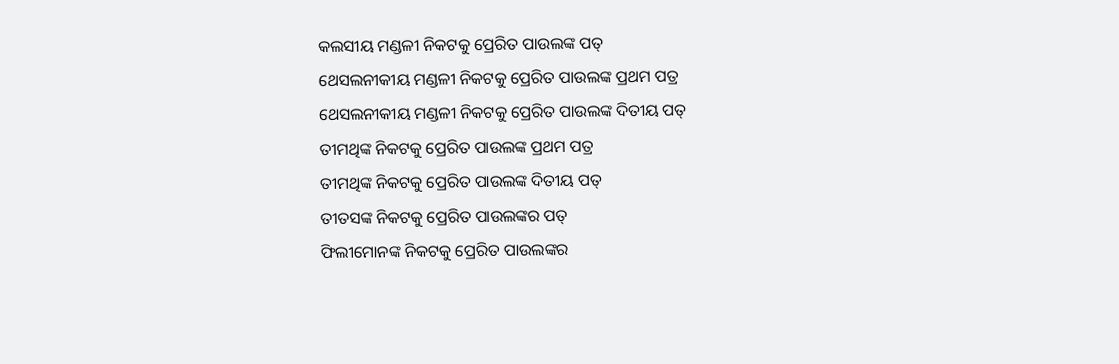କଲସୀୟ ମଣ୍ଡଳୀ ନିକଟକୁ ପ୍ରେରିତ ପାଉଲଙ୍କ ପତ୍
ଥେସଲନୀକୀୟ ମଣ୍ଡଳୀ ନିକଟକୁ ପ୍ରେରିତ ପାଉଲଙ୍କ ପ୍ରଥମ ପତ୍ର
ଥେସଲନୀକୀୟ ମଣ୍ଡଳୀ ନିକଟକୁ ପ୍ରେରିତ ପାଉଲଙ୍କ ଦିତୀୟ ପତ୍
ତୀମଥିଙ୍କ ନିକଟକୁ ପ୍ରେରିତ ପାଉଲଙ୍କ ପ୍ରଥମ ପତ୍ର
ତୀମଥିଙ୍କ ନିକଟକୁ ପ୍ରେରିତ ପାଉଲଙ୍କ ଦିତୀୟ ପତ୍
ତୀତସଙ୍କ ନିକଟକୁ ପ୍ରେରିତ ପାଉଲଙ୍କର ପତ୍
ଫିଲୀମୋନଙ୍କ ନିକଟକୁ ପ୍ରେରିତ ପାଉଲଙ୍କର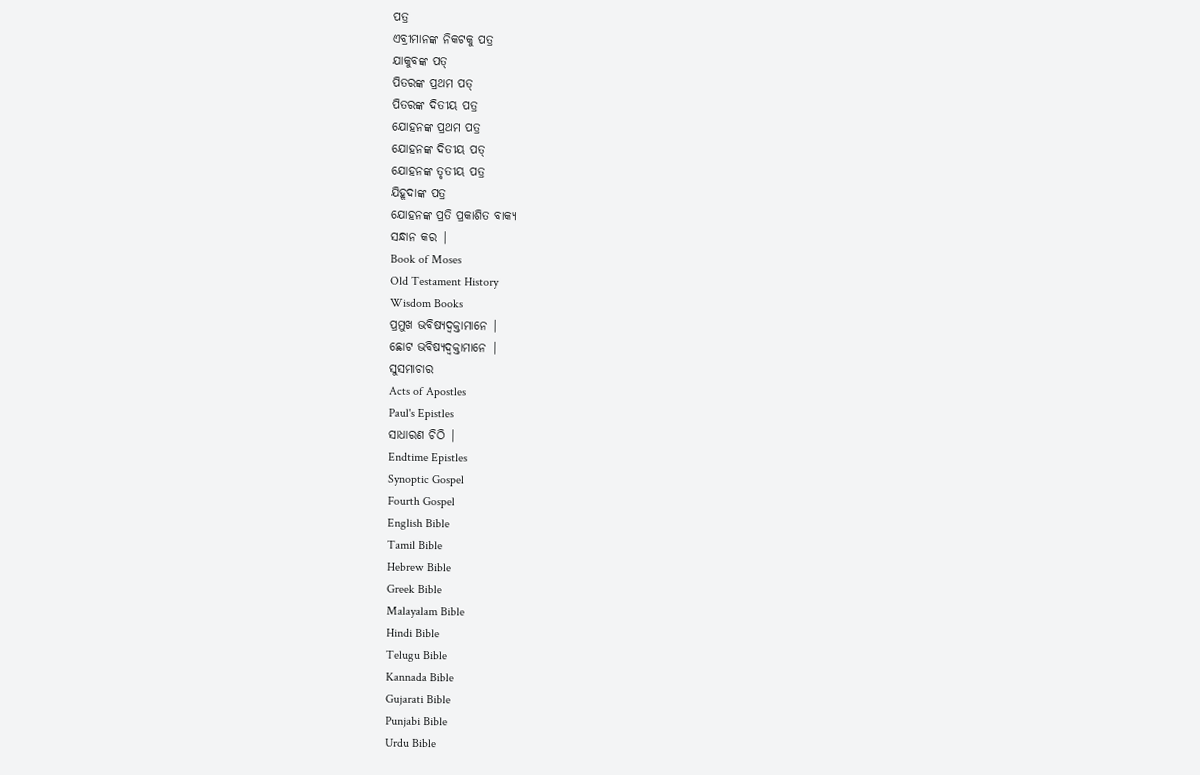ପତ୍ର
ଏବ୍ରୀମାନଙ୍କ ନିକଟକୁ ପତ୍ର
ଯାକୁବଙ୍କ ପତ୍
ପିତରଙ୍କ ପ୍ରଥମ ପତ୍
ପିତରଙ୍କ ଦିତୀୟ ପତ୍ର
ଯୋହନଙ୍କ ପ୍ରଥମ ପତ୍ର
ଯୋହନଙ୍କ ଦିତୀୟ ପତ୍
ଯୋହନଙ୍କ ତୃତୀୟ ପତ୍ର
ଯିହୂଦାଙ୍କ ପତ୍ର
ଯୋହନଙ୍କ ପ୍ରତି ପ୍ରକାଶିତ ବାକ୍ୟ
ସନ୍ଧାନ କର |
Book of Moses
Old Testament History
Wisdom Books
ପ୍ରମୁଖ ଭବିଷ୍ୟଦ୍ବକ୍ତାମାନେ |
ଛୋଟ ଭବିଷ୍ୟଦ୍ବକ୍ତାମାନେ |
ସୁସମାଚାର
Acts of Apostles
Paul's Epistles
ସାଧାରଣ ଚିଠି |
Endtime Epistles
Synoptic Gospel
Fourth Gospel
English Bible
Tamil Bible
Hebrew Bible
Greek Bible
Malayalam Bible
Hindi Bible
Telugu Bible
Kannada Bible
Gujarati Bible
Punjabi Bible
Urdu Bible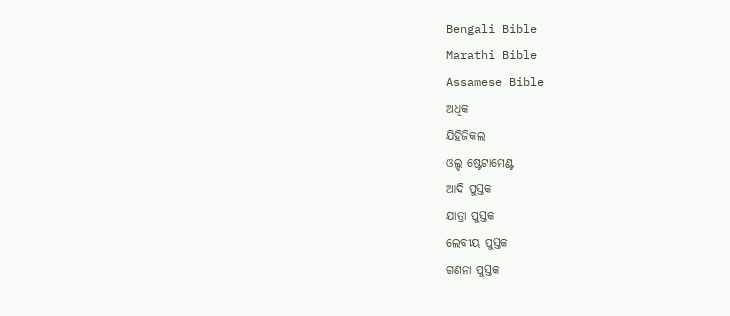Bengali Bible
Marathi Bible
Assamese Bible
ଅଧିକ
ଯିହିଜିକଲ
ଓଲ୍ଡ ଷ୍ଟେଟାମେଣ୍ଟ
ଆଦି ପୁସ୍ତକ
ଯାତ୍ରା ପୁସ୍ତକ
ଲେବୀୟ ପୁସ୍ତକ
ଗଣନା ପୁସ୍ତକ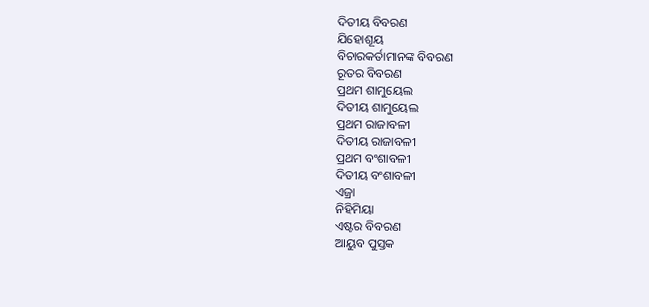ଦିତୀୟ ବିବରଣ
ଯିହୋଶୂୟ
ବିଚାରକର୍ତାମାନଙ୍କ ବିବରଣ
ରୂତର ବିବରଣ
ପ୍ରଥମ ଶାମୁୟେଲ
ଦିତୀୟ ଶାମୁୟେଲ
ପ୍ରଥମ ରାଜାବଳୀ
ଦିତୀୟ ରାଜାବଳୀ
ପ୍ରଥମ ବଂଶାବଳୀ
ଦିତୀୟ ବଂଶାବଳୀ
ଏଜ୍ରା
ନିହିମିୟା
ଏଷ୍ଟର ବିବରଣ
ଆୟୁବ ପୁସ୍ତକ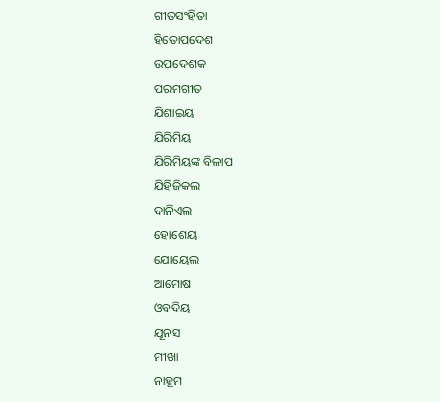ଗୀତସଂହିତା
ହିତୋପଦେଶ
ଉପଦେଶକ
ପରମଗୀତ
ଯିଶାଇୟ
ଯିରିମିୟ
ଯିରିମିୟଙ୍କ ବିଳାପ
ଯିହିଜିକଲ
ଦାନିଏଲ
ହୋଶେୟ
ଯୋୟେଲ
ଆମୋଷ
ଓବଦିୟ
ଯୂନସ
ମୀଖା
ନାହୂମ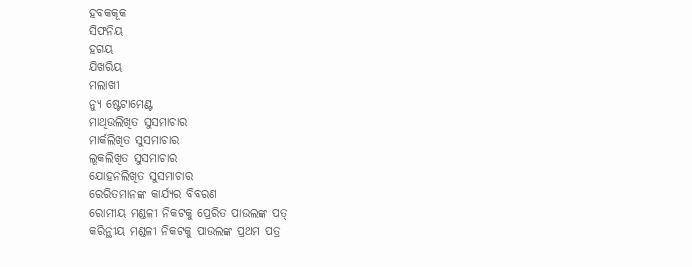ହବକକୂକ
ସିଫନିୟ
ହଗୟ
ଯିଖରିୟ
ମଲାଖୀ
ନ୍ୟୁ ଷ୍ଟେଟାମେଣ୍ଟ
ମାଥିଉଲିଖିତ ସୁସମାଚାର
ମାର୍କଲିଖିତ ସୁସମାଚାର
ଲୂକଲିଖିତ ସୁସମାଚାର
ଯୋହନଲିଖିତ ସୁସମାଚାର
ରେରିତମାନଙ୍କ କାର୍ଯ୍ୟର ବିବରଣ
ରୋମୀୟ ମଣ୍ଡଳୀ ନିକଟକୁ ପ୍ରେରିତ ପାଉଲଙ୍କ ପତ୍
କରିନ୍ଥୀୟ ମଣ୍ଡଳୀ ନିକଟକୁ ପାଉଲଙ୍କ ପ୍ରଥମ ପତ୍ର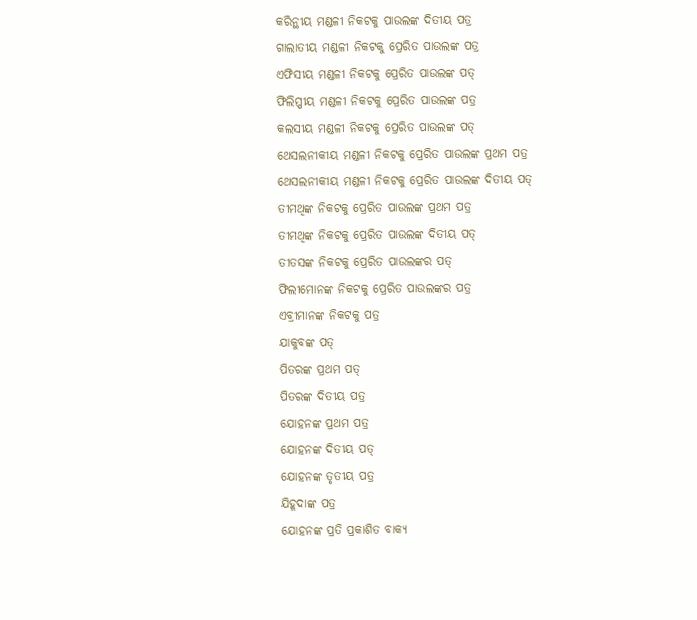କରିନ୍ଥୀୟ ମଣ୍ଡଳୀ ନିକଟକୁ ପାଉଲଙ୍କ ଦିତୀୟ ପତ୍ର
ଗାଲାତୀୟ ମଣ୍ଡଳୀ ନିକଟକୁ ପ୍ରେରିତ ପାଉଲଙ୍କ ପତ୍ର
ଏଫିସୀୟ ମଣ୍ଡଳୀ ନିକଟକୁ ପ୍ରେରିତ ପାଉଲଙ୍କ ପତ୍
ଫିଲିପ୍ପୀୟ ମଣ୍ଡଳୀ ନିକଟକୁ ପ୍ରେରିତ ପାଉଲଙ୍କ ପତ୍ର
କଲସୀୟ ମଣ୍ଡଳୀ ନିକଟକୁ ପ୍ରେରିତ ପାଉଲଙ୍କ ପତ୍
ଥେସଲନୀକୀୟ ମଣ୍ଡଳୀ ନିକଟକୁ ପ୍ରେରିତ ପାଉଲଙ୍କ ପ୍ରଥମ ପତ୍ର
ଥେସଲନୀକୀୟ ମଣ୍ଡଳୀ ନିକଟକୁ ପ୍ରେରିତ ପାଉଲଙ୍କ ଦିତୀୟ ପତ୍
ତୀମଥିଙ୍କ ନିକଟକୁ ପ୍ରେରିତ ପାଉଲଙ୍କ ପ୍ରଥମ ପତ୍ର
ତୀମଥିଙ୍କ ନିକଟକୁ ପ୍ରେରିତ ପାଉଲଙ୍କ ଦିତୀୟ ପତ୍
ତୀତସଙ୍କ ନିକଟକୁ ପ୍ରେରିତ ପାଉଲଙ୍କର ପତ୍
ଫିଲୀମୋନଙ୍କ ନିକଟକୁ ପ୍ରେରିତ ପାଉଲଙ୍କର ପତ୍ର
ଏବ୍ରୀମାନଙ୍କ ନିକଟକୁ ପତ୍ର
ଯାକୁବଙ୍କ ପତ୍
ପିତରଙ୍କ ପ୍ରଥମ ପତ୍
ପିତରଙ୍କ ଦିତୀୟ ପତ୍ର
ଯୋହନଙ୍କ ପ୍ରଥମ ପତ୍ର
ଯୋହନଙ୍କ ଦିତୀୟ ପତ୍
ଯୋହନଙ୍କ ତୃତୀୟ ପତ୍ର
ଯିହୂଦାଙ୍କ ପତ୍ର
ଯୋହନଙ୍କ ପ୍ରତି ପ୍ରକାଶିତ ବାକ୍ୟ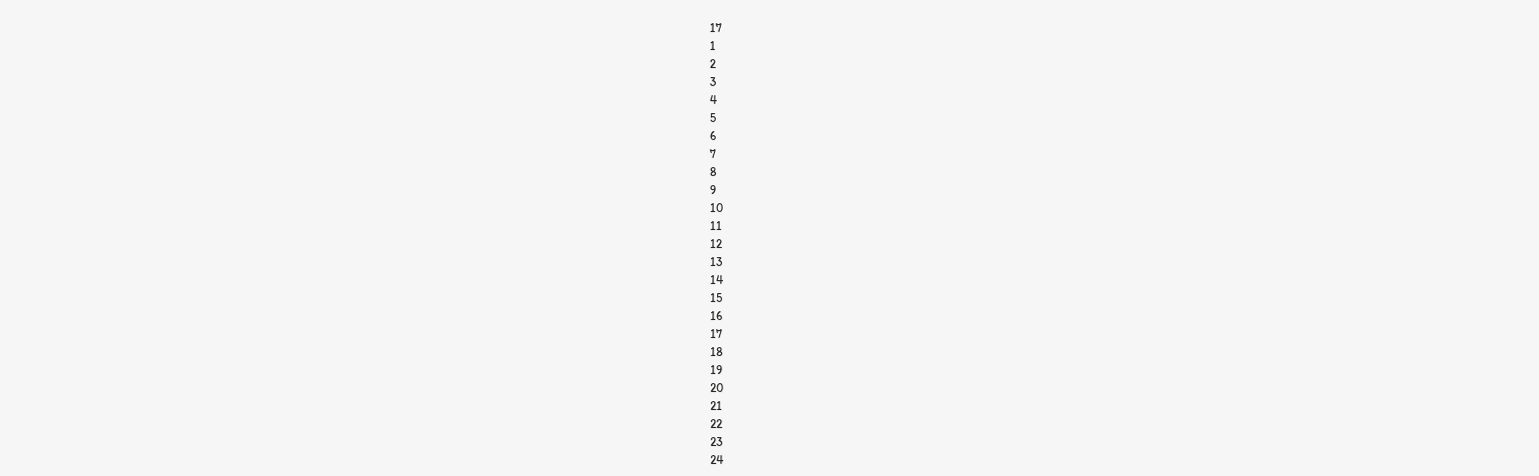17
1
2
3
4
5
6
7
8
9
10
11
12
13
14
15
16
17
18
19
20
21
22
23
24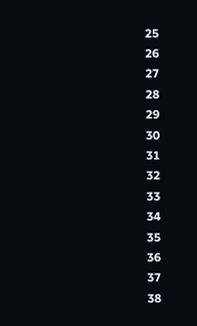25
26
27
28
29
30
31
32
33
34
35
36
37
38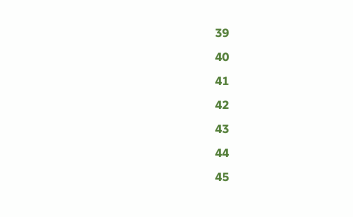39
40
41
42
43
44
45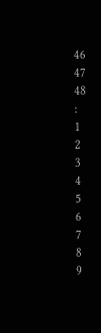46
47
48
:
1
2
3
4
5
6
7
8
9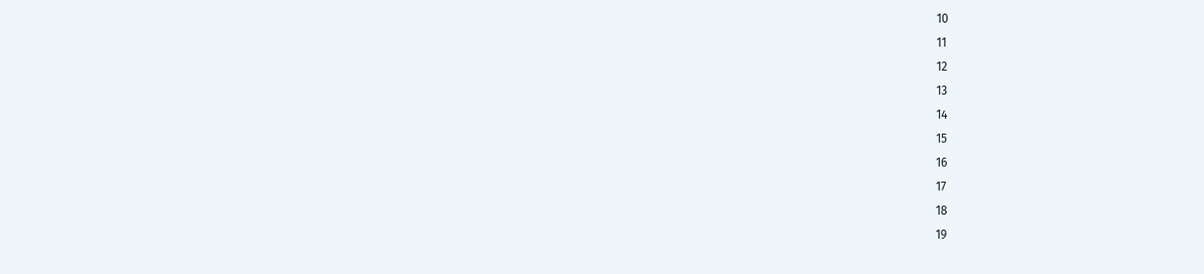10
11
12
13
14
15
16
17
18
19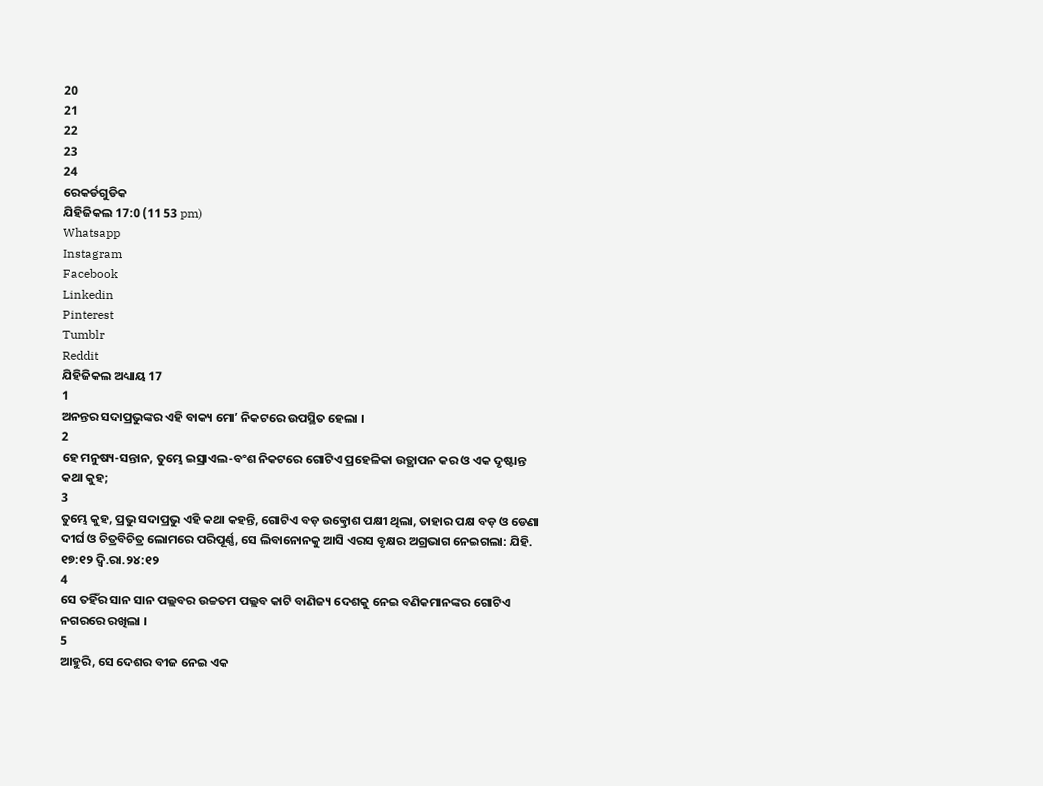20
21
22
23
24
ରେକର୍ଡଗୁଡିକ
ଯିହିଜିକଲ 17:0 (11 53 pm)
Whatsapp
Instagram
Facebook
Linkedin
Pinterest
Tumblr
Reddit
ଯିହିଜିକଲ ଅଧ୍ୟାୟ 17
1
ଅନନ୍ତର ସଦାପ୍ରଭୁଙ୍କର ଏହି ବାକ୍ୟ ମୋʼ ନିକଟରେ ଉପସ୍ଥିତ ହେଲା ।
2
ହେ ମନୁଷ୍ୟ-ସନ୍ତାନ, ତୁମ୍ଭେ ଇସ୍ରାଏଲ-ବଂଶ ନିକଟରେ ଗୋଟିଏ ପ୍ରହେଳିକା ଉତ୍ଥାପନ କର ଓ ଏକ ଦୃଷ୍ଟାନ୍ତ କଥା କୁହ;
3
ତୁମ୍ଭେ କୁହ, ପ୍ରଭୁ ସଦାପ୍ରଭୁ ଏହି କଥା କହନ୍ତି, ଗୋଟିଏ ବଡ଼ ଉତ୍କ୍ରୋଶ ପକ୍ଷୀ ଥିଲା, ତାହାର ପକ୍ଷ ବଡ଼ ଓ ଡେଣା ଦୀର୍ଘ ଓ ଚିତ୍ରବିଚିତ୍ର ଲୋମରେ ପରିପୂର୍ଣ୍ଣ, ସେ ଲିବାନୋନକୁ ଆସି ଏରସ ବୃକ୍ଷର ଅଗ୍ରଭାଗ ନେଇଗଲା: ଯିହି. ୧୭:୧୨ ଦ୍ଵି.ରା.୨୪:୧୨
4
ସେ ତହିଁର ସାନ ସାନ ପଲ୍ଲବର ଉଚ୍ଚତମ ପଲ୍ଲବ କାଟି ବାଣିଜ୍ୟ ଦେଶକୁ ନେଇ ବଣିକମାନଙ୍କର ଗୋଟିଏ ନଗରରେ ରଖିଲା ।
5
ଆହୁରି, ସେ ଦେଶର ବୀଜ ନେଇ ଏକ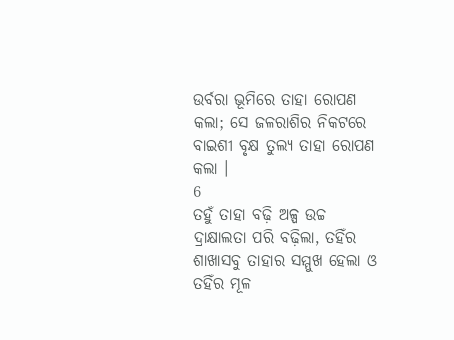ଉର୍ବରା ଭୂମିରେ ତାହା ରୋପଣ କଲା; ସେ ଜଳରାଶିର ନିକଟରେ ବାଇଶୀ ବୃକ୍ଷ ତୁଲ୍ୟ ତାହା ରୋପଣ କଲା ।
6
ତହୁଁ ତାହା ବଢ଼ି ଅଳ୍ପ ଉଚ୍ଚ ଦ୍ରାକ୍ଷାଲତା ପରି ବଢ଼ିଲା, ତହିଁର ଶାଖାସବୁ ତାହାର ସମ୍ମୁଖ ହେଲା ଓ ତହିଁର ମୂଳ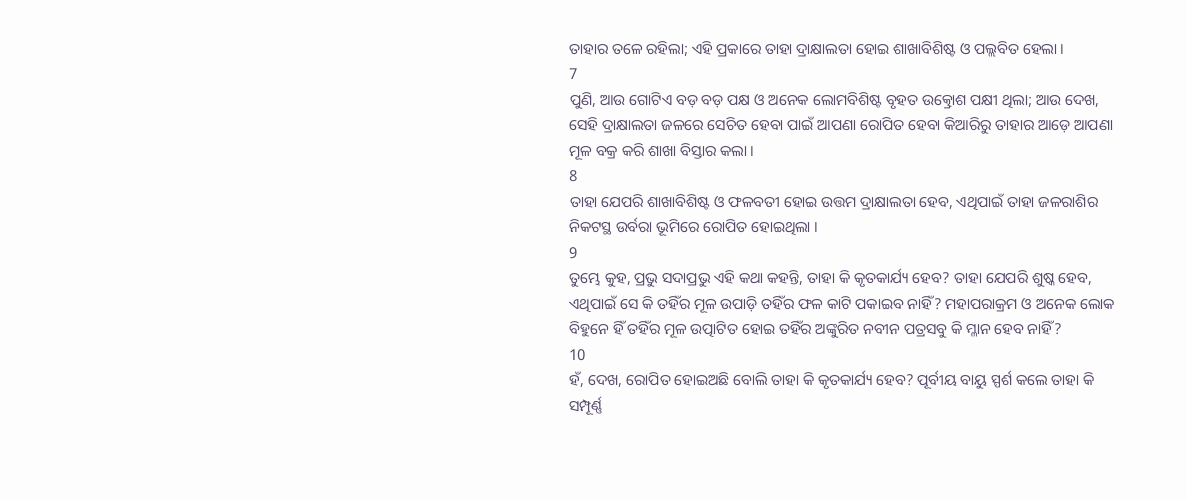ତାହାର ତଳେ ରହିଲା; ଏହି ପ୍ରକାରେ ତାହା ଦ୍ରାକ୍ଷାଲତା ହୋଇ ଶାଖାବିଶିଷ୍ଟ ଓ ପଲ୍ଲବିତ ହେଲା ।
7
ପୁଣି, ଆଉ ଗୋଟିଏ ବଡ଼ ବଡ଼ ପକ୍ଷ ଓ ଅନେକ ଲୋମବିଶିଷ୍ଟ ବୃହତ ଉତ୍କ୍ରୋଶ ପକ୍ଷୀ ଥିଲା; ଆଉ ଦେଖ, ସେହି ଦ୍ରାକ୍ଷାଲତା ଜଳରେ ସେଚିତ ହେବା ପାଇଁ ଆପଣା ରୋପିତ ହେବା କିଆରିରୁ ତାହାର ଆଡ଼େ ଆପଣା ମୂଳ ବକ୍ର କରି ଶାଖା ବିସ୍ତାର କଲା ।
8
ତାହା ଯେପରି ଶାଖାବିଶିଷ୍ଟ ଓ ଫଳବତୀ ହୋଇ ଉତ୍ତମ ଦ୍ରାକ୍ଷାଲତା ହେବ, ଏଥିପାଇଁ ତାହା ଜଳରାଶିର ନିକଟସ୍ଥ ଉର୍ବରା ଭୂମିରେ ରୋପିତ ହୋଇଥିଲା ।
9
ତୁମ୍ଭେ କୁହ, ପ୍ରଭୁ ସଦାପ୍ରଭୁ ଏହି କଥା କହନ୍ତି, ତାହା କି କୃତକାର୍ଯ୍ୟ ହେବ? ତାହା ଯେପରି ଶୁଷ୍କ ହେବ, ଏଥିପାଇଁ ସେ କି ତହିଁର ମୂଳ ଉପାଡ଼ି ତହିଁର ଫଳ କାଟି ପକାଇବ ନାହିଁ? ମହାପରାକ୍ରମ ଓ ଅନେକ ଲୋକ ବିହୁନେ ହିଁ ତହିଁର ମୂଳ ଉତ୍ପାଟିତ ହୋଇ ତହିଁର ଅଙ୍କୁରିତ ନବୀନ ପତ୍ରସବୁ କି ମ୍ଳାନ ହେବ ନାହିଁ?
10
ହଁ, ଦେଖ, ରୋପିତ ହୋଇଅଛି ବୋଲି ତାହା କି କୃତକାର୍ଯ୍ୟ ହେବ? ପୂର୍ବୀୟ ବାୟୁ ସ୍ପର୍ଶ କଲେ ତାହା କି ସମ୍ପୂର୍ଣ୍ଣ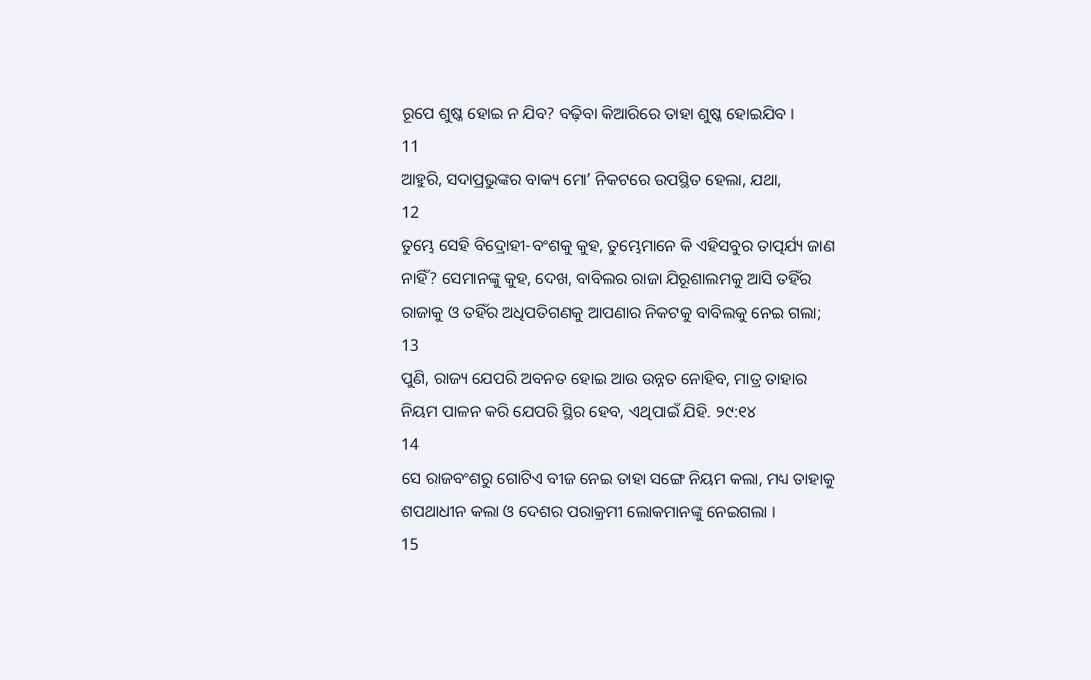ରୂପେ ଶୁଷ୍କ ହୋଇ ନ ଯିବ? ବଢ଼ିବା କିଆରିରେ ତାହା ଶୁଷ୍କ ହୋଇଯିବ ।
11
ଆହୁରି, ସଦାପ୍ରଭୁଙ୍କର ବାକ୍ୟ ମୋʼ ନିକଟରେ ଉପସ୍ଥିତ ହେଲା, ଯଥା,
12
ତୁମ୍ଭେ ସେହି ବିଦ୍ରୋହୀ-ବଂଶକୁ କୁହ, ତୁମ୍ଭେମାନେ କି ଏହିସବୁର ତାତ୍ପର୍ଯ୍ୟ ଜାଣ ନାହିଁ? ସେମାନଙ୍କୁ କୁହ, ଦେଖ, ବାବିଲର ରାଜା ଯିରୂଶାଲମକୁ ଆସି ତହିଁର ରାଜାକୁ ଓ ତହିଁର ଅଧିପତିଗଣକୁ ଆପଣାର ନିକଟକୁ ବାବିଲକୁ ନେଇ ଗଲା;
13
ପୁଣି, ରାଜ୍ୟ ଯେପରି ଅବନତ ହୋଇ ଆଉ ଉନ୍ନତ ନୋହିବ, ମାତ୍ର ତାହାର ନିୟମ ପାଳନ କରି ଯେପରି ସ୍ଥିର ହେବ, ଏଥିପାଇଁ ଯିହି. ୨୯:୧୪
14
ସେ ରାଜବଂଶରୁ ଗୋଟିଏ ବୀଜ ନେଇ ତାହା ସଙ୍ଗେ ନିୟମ କଲା, ମଧ୍ୟ ତାହାକୁ ଶପଥାଧୀନ କଲା ଓ ଦେଶର ପରାକ୍ରମୀ ଲୋକମାନଙ୍କୁ ନେଇଗଲା ।
15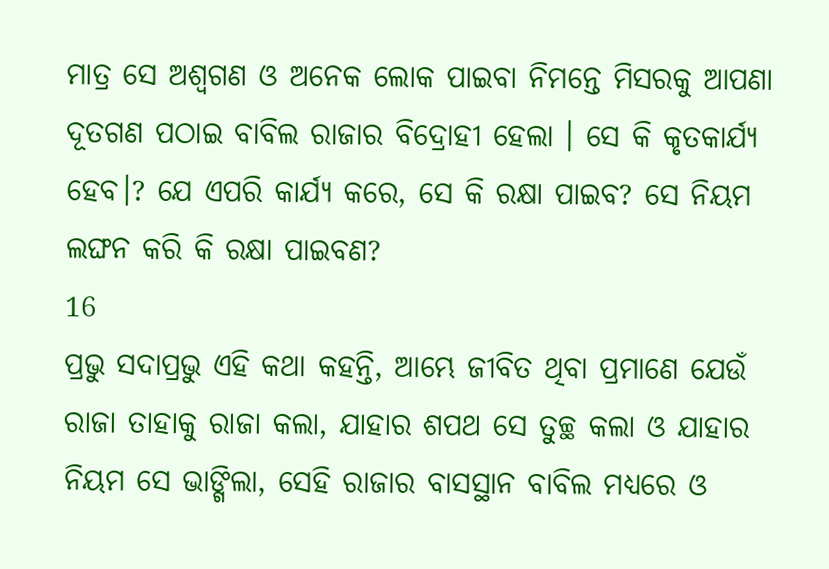ମାତ୍ର ସେ ଅଶ୍ଵଗଣ ଓ ଅନେକ ଲୋକ ପାଇବା ନିମନ୍ତେ ମିସରକୁ ଆପଣା ଦୂତଗଣ ପଠାଇ ବାବିଲ ରାଜାର ବିଦ୍ରୋହୀ ହେଲା । ସେ କି କୃତକାର୍ଯ୍ୟ ହେବ।? ଯେ ଏପରି କାର୍ଯ୍ୟ କରେ, ସେ କି ରକ୍ଷା ପାଇବ? ସେ ନିୟମ ଲଙ୍ଘନ କରି କି ରକ୍ଷା ପାଇବଣ?
16
ପ୍ରଭୁ ସଦାପ୍ରଭୁ ଏହି କଥା କହନ୍ତି, ଆମ୍ଭେ ଜୀବିତ ଥିବା ପ୍ରମାଣେ ଯେଉଁ ରାଜା ତାହାକୁ ରାଜା କଲା, ଯାହାର ଶପଥ ସେ ତୁଚ୍ଛ କଲା ଓ ଯାହାର ନିୟମ ସେ ଭାଙ୍ଗିଲା, ସେହି ରାଜାର ବାସସ୍ଥାନ ବାବିଲ ମଧ୍ୟରେ ଓ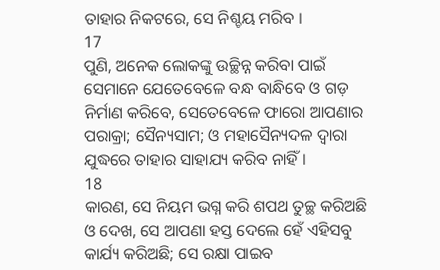ତାହାର ନିକଟରେ, ସେ ନିଶ୍ଚୟ ମରିବ ।
17
ପୁଣି, ଅନେକ ଲୋକଙ୍କୁ ଉଚ୍ଛିନ୍ନ କରିବା ପାଇଁ ସେମାନେ ଯେତେବେଳେ ବନ୍ଧ ବାନ୍ଧିବେ ଓ ଗଡ଼ ନିର୍ମାଣ କରିବେ, ସେତେବେଳେ ଫାରୋ ଆପଣାର ପରାକ୍ରା; ସୈନ୍ୟସାମ; ଓ ମହାସୈନ୍ୟଦଳ ଦ୍ଵାରା ଯୁଦ୍ଧରେ ତାହାର ସାହାଯ୍ୟ କରିବ ନାହିଁ ।
18
କାରଣ, ସେ ନିୟମ ଭଗ୍ନ କରି ଶପଥ ତୁଚ୍ଛ କରିଅଛି ଓ ଦେଖ, ସେ ଆପଣା ହସ୍ତ ଦେଲେ ହେଁ ଏହିସବୁ କାର୍ଯ୍ୟ କରିଅଛି; ସେ ରକ୍ଷା ପାଇବ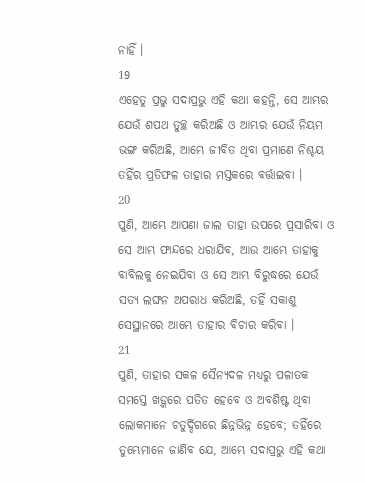ନାହିଁ ।
19
ଏହେତୁ ପ୍ରଭୁ ସଦାପ୍ରଭୁ ଏହି କଥା କହନ୍ତି, ସେ ଆମ୍ଭର ଯେଉଁ ଶପଥ ତୁଚ୍ଛ କରିଅଛି ଓ ଆମ୍ଭର ଯେଉଁ ନିୟମ ଭଙ୍ଗ କରିଅଛି, ଆମ୍ଭେ ଜୀବିତ ଥିବା ପ୍ରମାଣେ ନିଶ୍ଚୟ ତହିଁର ପ୍ରତିଫଳ ତାହାର ମସ୍ତକରେ ବର୍ତ୍ତାଇବା ।
20
ପୁଣି, ଆମ୍ଭେ ଆପଣା ଜାଲ ତାହା ଉପରେ ପ୍ରସାରିବା ଓ ସେ ଆମ୍ଭ ଫାନ୍ଦରେ ଧରାଯିବ, ଆଉ ଆମ୍ଭେ ତାହାକୁ ବାବିଲକୁ ନେଇଯିବା ଓ ସେ ଆମ୍ଭ ବିରୁଦ୍ଧରେ ଯେଉଁ ସତ୍ୟ ଲଙ୍ଘନ ଅପରାଧ କରିଅଛି, ତହିଁ ସକାଶୁ ସେସ୍ଥାନରେ ଆମ୍ଭେ ତାହାର ବିଚାର କରିବା ।
21
ପୁଣି, ତାହାର ସକଳ ସୈନ୍ୟଦଳ ମଧ୍ୟରୁ ପଳାତକ ସମସ୍ତେ ଖଡ଼୍ଗରେ ପତିତ ହେବେ ଓ ଅବଶିଷ୍ଟ ଥିବା ଲୋକମାନେ ଚତୁର୍ଦ୍ଦିଗରେ ଛିନ୍ନଭିନ୍ନ ହେବେ; ତହିଁରେ ତୁମ୍ଭେମାନେ ଜାଣିବ ଯେ, ଆମ୍ଭେ ସଦାପ୍ରଭୁ ଏହି କଥା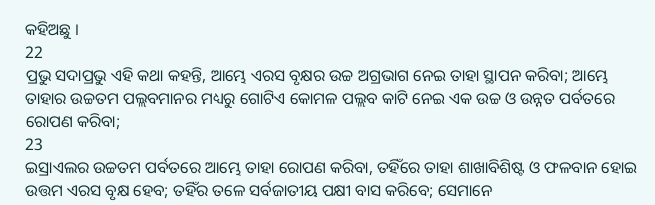କହିଅଛୁ ।
22
ପ୍ରଭୁ ସଦାପ୍ରଭୁ ଏହି କଥା କହନ୍ତି, ଆମ୍ଭେ ଏରସ ବୃକ୍ଷର ଉଚ୍ଚ ଅଗ୍ରଭାଗ ନେଇ ତାହା ସ୍ଥାପନ କରିବା; ଆମ୍ଭେ ତାହାର ଉଚ୍ଚତମ ପଲ୍ଲବମାନର ମଧ୍ୟରୁ ଗୋଟିଏ କୋମଳ ପଲ୍ଲବ କାଟି ନେଇ ଏକ ଉଚ୍ଚ ଓ ଉନ୍ନତ ପର୍ବତରେ ରୋପଣ କରିବା;
23
ଇସ୍ରାଏଲର ଉଚ୍ଚତମ ପର୍ବତରେ ଆମ୍ଭେ ତାହା ରୋପଣ କରିବା, ତହିଁରେ ତାହା ଶାଖାବିଶିଷ୍ଟ ଓ ଫଳବାନ ହୋଇ ଉତ୍ତମ ଏରସ ବୃକ୍ଷ ହେବ; ତହିଁର ତଳେ ସର୍ବଜାତୀୟ ପକ୍ଷୀ ବାସ କରିବେ; ସେମାନେ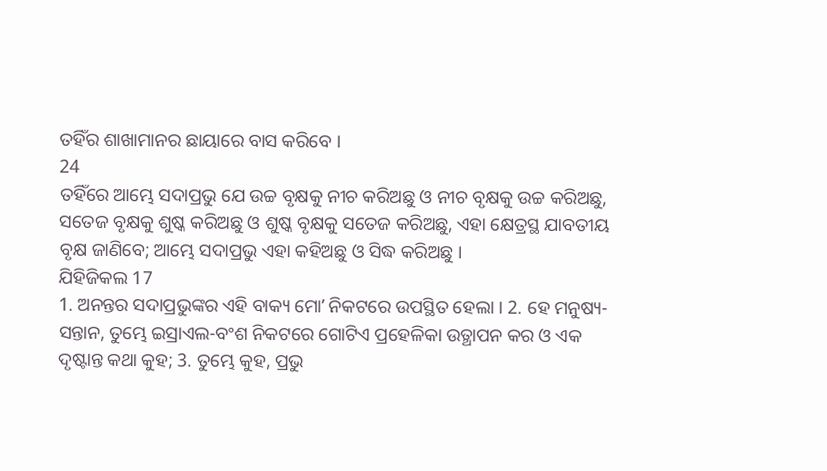ତହିଁର ଶାଖାମାନର ଛାୟାରେ ବାସ କରିବେ ।
24
ତହିଁରେ ଆମ୍ଭେ ସଦାପ୍ରଭୁ ଯେ ଉଚ୍ଚ ବୃକ୍ଷକୁ ନୀଚ କରିଅଛୁ ଓ ନୀଚ ବୃକ୍ଷକୁ ଉଚ୍ଚ କରିଅଛୁ, ସତେଜ ବୃକ୍ଷକୁ ଶୁଷ୍କ କରିଅଛୁ ଓ ଶୁଷ୍କ ବୃକ୍ଷକୁ ସତେଜ କରିଅଛୁ, ଏହା କ୍ଷେତ୍ରସ୍ଥ ଯାବତୀୟ ବୃକ୍ଷ ଜାଣିବେ; ଆମ୍ଭେ ସଦାପ୍ରଭୁ ଏହା କହିଅଛୁ ଓ ସିଦ୍ଧ କରିଅଛୁ ।
ଯିହିଜିକଲ 17
1. ଅନନ୍ତର ସଦାପ୍ରଭୁଙ୍କର ଏହି ବାକ୍ୟ ମୋʼ ନିକଟରେ ଉପସ୍ଥିତ ହେଲା । 2. ହେ ମନୁଷ୍ୟ-ସନ୍ତାନ, ତୁମ୍ଭେ ଇସ୍ରାଏଲ-ବଂଶ ନିକଟରେ ଗୋଟିଏ ପ୍ରହେଳିକା ଉତ୍ଥାପନ କର ଓ ଏକ ଦୃଷ୍ଟାନ୍ତ କଥା କୁହ; 3. ତୁମ୍ଭେ କୁହ, ପ୍ରଭୁ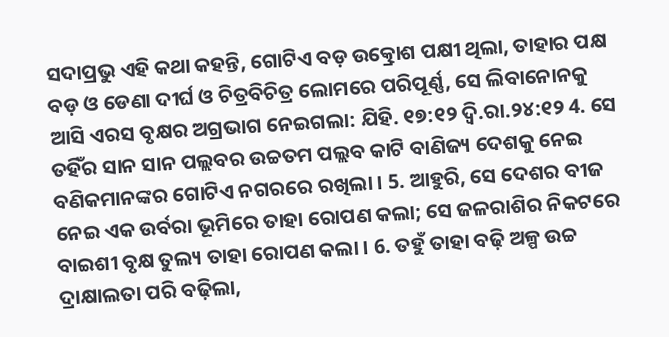ସଦାପ୍ରଭୁ ଏହି କଥା କହନ୍ତି, ଗୋଟିଏ ବଡ଼ ଉତ୍କ୍ରୋଶ ପକ୍ଷୀ ଥିଲା, ତାହାର ପକ୍ଷ ବଡ଼ ଓ ଡେଣା ଦୀର୍ଘ ଓ ଚିତ୍ରବିଚିତ୍ର ଲୋମରେ ପରିପୂର୍ଣ୍ଣ, ସେ ଲିବାନୋନକୁ ଆସି ଏରସ ବୃକ୍ଷର ଅଗ୍ରଭାଗ ନେଇଗଲା: ଯିହି. ୧୭:୧୨ ଦ୍ଵି.ରା.୨୪:୧୨ 4. ସେ ତହିଁର ସାନ ସାନ ପଲ୍ଲବର ଉଚ୍ଚତମ ପଲ୍ଲବ କାଟି ବାଣିଜ୍ୟ ଦେଶକୁ ନେଇ ବଣିକମାନଙ୍କର ଗୋଟିଏ ନଗରରେ ରଖିଲା । 5. ଆହୁରି, ସେ ଦେଶର ବୀଜ ନେଇ ଏକ ଉର୍ବରା ଭୂମିରେ ତାହା ରୋପଣ କଲା; ସେ ଜଳରାଶିର ନିକଟରେ ବାଇଶୀ ବୃକ୍ଷ ତୁଲ୍ୟ ତାହା ରୋପଣ କଲା । 6. ତହୁଁ ତାହା ବଢ଼ି ଅଳ୍ପ ଉଚ୍ଚ ଦ୍ରାକ୍ଷାଲତା ପରି ବଢ଼ିଲା,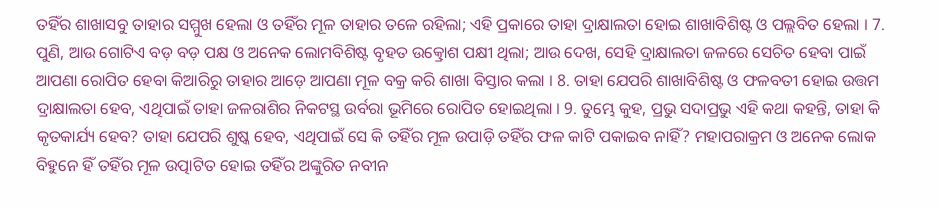ତହିଁର ଶାଖାସବୁ ତାହାର ସମ୍ମୁଖ ହେଲା ଓ ତହିଁର ମୂଳ ତାହାର ତଳେ ରହିଲା; ଏହି ପ୍ରକାରେ ତାହା ଦ୍ରାକ୍ଷାଲତା ହୋଇ ଶାଖାବିଶିଷ୍ଟ ଓ ପଲ୍ଲବିତ ହେଲା । 7. ପୁଣି, ଆଉ ଗୋଟିଏ ବଡ଼ ବଡ଼ ପକ୍ଷ ଓ ଅନେକ ଲୋମବିଶିଷ୍ଟ ବୃହତ ଉତ୍କ୍ରୋଶ ପକ୍ଷୀ ଥିଲା; ଆଉ ଦେଖ, ସେହି ଦ୍ରାକ୍ଷାଲତା ଜଳରେ ସେଚିତ ହେବା ପାଇଁ ଆପଣା ରୋପିତ ହେବା କିଆରିରୁ ତାହାର ଆଡ଼େ ଆପଣା ମୂଳ ବକ୍ର କରି ଶାଖା ବିସ୍ତାର କଲା । 8. ତାହା ଯେପରି ଶାଖାବିଶିଷ୍ଟ ଓ ଫଳବତୀ ହୋଇ ଉତ୍ତମ ଦ୍ରାକ୍ଷାଲତା ହେବ, ଏଥିପାଇଁ ତାହା ଜଳରାଶିର ନିକଟସ୍ଥ ଉର୍ବରା ଭୂମିରେ ରୋପିତ ହୋଇଥିଲା । 9. ତୁମ୍ଭେ କୁହ, ପ୍ରଭୁ ସଦାପ୍ରଭୁ ଏହି କଥା କହନ୍ତି, ତାହା କି କୃତକାର୍ଯ୍ୟ ହେବ? ତାହା ଯେପରି ଶୁଷ୍କ ହେବ, ଏଥିପାଇଁ ସେ କି ତହିଁର ମୂଳ ଉପାଡ଼ି ତହିଁର ଫଳ କାଟି ପକାଇବ ନାହିଁ? ମହାପରାକ୍ରମ ଓ ଅନେକ ଲୋକ ବିହୁନେ ହିଁ ତହିଁର ମୂଳ ଉତ୍ପାଟିତ ହୋଇ ତହିଁର ଅଙ୍କୁରିତ ନବୀନ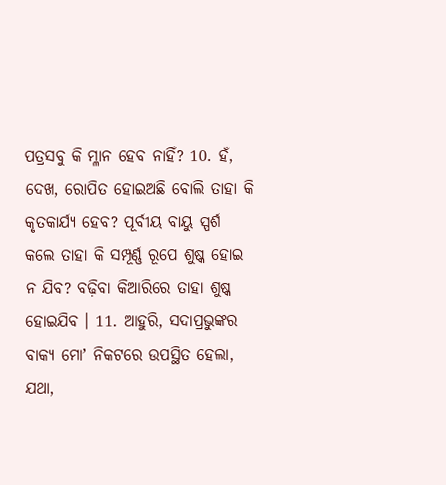ପତ୍ରସବୁ କି ମ୍ଳାନ ହେବ ନାହିଁ? 10. ହଁ, ଦେଖ, ରୋପିତ ହୋଇଅଛି ବୋଲି ତାହା କି କୃତକାର୍ଯ୍ୟ ହେବ? ପୂର୍ବୀୟ ବାୟୁ ସ୍ପର୍ଶ କଲେ ତାହା କି ସମ୍ପୂର୍ଣ୍ଣ ରୂପେ ଶୁଷ୍କ ହୋଇ ନ ଯିବ? ବଢ଼ିବା କିଆରିରେ ତାହା ଶୁଷ୍କ ହୋଇଯିବ । 11. ଆହୁରି, ସଦାପ୍ରଭୁଙ୍କର ବାକ୍ୟ ମୋʼ ନିକଟରେ ଉପସ୍ଥିତ ହେଲା, ଯଥା,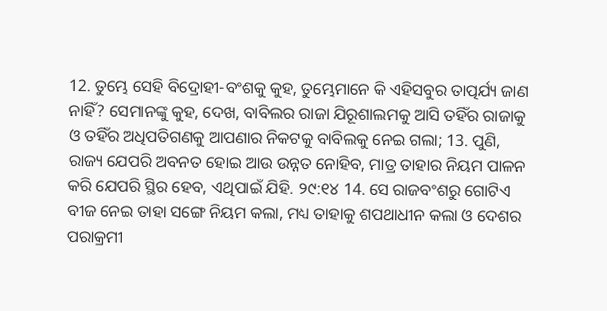12. ତୁମ୍ଭେ ସେହି ବିଦ୍ରୋହୀ-ବଂଶକୁ କୁହ, ତୁମ୍ଭେମାନେ କି ଏହିସବୁର ତାତ୍ପର୍ଯ୍ୟ ଜାଣ ନାହିଁ? ସେମାନଙ୍କୁ କୁହ, ଦେଖ, ବାବିଲର ରାଜା ଯିରୂଶାଲମକୁ ଆସି ତହିଁର ରାଜାକୁ ଓ ତହିଁର ଅଧିପତିଗଣକୁ ଆପଣାର ନିକଟକୁ ବାବିଲକୁ ନେଇ ଗଲା; 13. ପୁଣି, ରାଜ୍ୟ ଯେପରି ଅବନତ ହୋଇ ଆଉ ଉନ୍ନତ ନୋହିବ, ମାତ୍ର ତାହାର ନିୟମ ପାଳନ କରି ଯେପରି ସ୍ଥିର ହେବ, ଏଥିପାଇଁ ଯିହି. ୨୯:୧୪ 14. ସେ ରାଜବଂଶରୁ ଗୋଟିଏ ବୀଜ ନେଇ ତାହା ସଙ୍ଗେ ନିୟମ କଲା, ମଧ୍ୟ ତାହାକୁ ଶପଥାଧୀନ କଲା ଓ ଦେଶର ପରାକ୍ରମୀ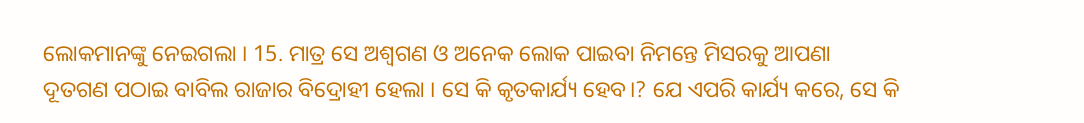ଲୋକମାନଙ୍କୁ ନେଇଗଲା । 15. ମାତ୍ର ସେ ଅଶ୍ଵଗଣ ଓ ଅନେକ ଲୋକ ପାଇବା ନିମନ୍ତେ ମିସରକୁ ଆପଣା ଦୂତଗଣ ପଠାଇ ବାବିଲ ରାଜାର ବିଦ୍ରୋହୀ ହେଲା । ସେ କି କୃତକାର୍ଯ୍ୟ ହେବ।? ଯେ ଏପରି କାର୍ଯ୍ୟ କରେ, ସେ କି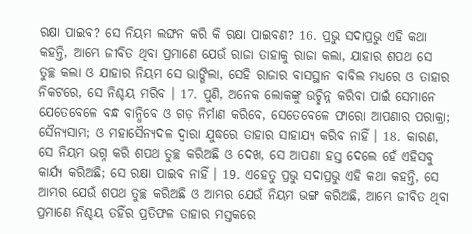ରକ୍ଷା ପାଇବ? ସେ ନିୟମ ଲଙ୍ଘନ କରି କି ରକ୍ଷା ପାଇବଣ? 16. ପ୍ରଭୁ ସଦାପ୍ରଭୁ ଏହି କଥା କହନ୍ତି, ଆମ୍ଭେ ଜୀବିତ ଥିବା ପ୍ରମାଣେ ଯେଉଁ ରାଜା ତାହାକୁ ରାଜା କଲା, ଯାହାର ଶପଥ ସେ ତୁଚ୍ଛ କଲା ଓ ଯାହାର ନିୟମ ସେ ଭାଙ୍ଗିଲା, ସେହି ରାଜାର ବାସସ୍ଥାନ ବାବିଲ ମଧ୍ୟରେ ଓ ତାହାର ନିକଟରେ, ସେ ନିଶ୍ଚୟ ମରିବ । 17. ପୁଣି, ଅନେକ ଲୋକଙ୍କୁ ଉଚ୍ଛିନ୍ନ କରିବା ପାଇଁ ସେମାନେ ଯେତେବେଳେ ବନ୍ଧ ବାନ୍ଧିବେ ଓ ଗଡ଼ ନିର୍ମାଣ କରିବେ, ସେତେବେଳେ ଫାରୋ ଆପଣାର ପରାକ୍ରା; ସୈନ୍ୟସାମ; ଓ ମହାସୈନ୍ୟଦଳ ଦ୍ଵାରା ଯୁଦ୍ଧରେ ତାହାର ସାହାଯ୍ୟ କରିବ ନାହିଁ । 18. କାରଣ, ସେ ନିୟମ ଭଗ୍ନ କରି ଶପଥ ତୁଚ୍ଛ କରିଅଛି ଓ ଦେଖ, ସେ ଆପଣା ହସ୍ତ ଦେଲେ ହେଁ ଏହିସବୁ କାର୍ଯ୍ୟ କରିଅଛି; ସେ ରକ୍ଷା ପାଇବ ନାହିଁ । 19. ଏହେତୁ ପ୍ରଭୁ ସଦାପ୍ରଭୁ ଏହି କଥା କହନ୍ତି, ସେ ଆମ୍ଭର ଯେଉଁ ଶପଥ ତୁଚ୍ଛ କରିଅଛି ଓ ଆମ୍ଭର ଯେଉଁ ନିୟମ ଭଙ୍ଗ କରିଅଛି, ଆମ୍ଭେ ଜୀବିତ ଥିବା ପ୍ରମାଣେ ନିଶ୍ଚୟ ତହିଁର ପ୍ରତିଫଳ ତାହାର ମସ୍ତକରେ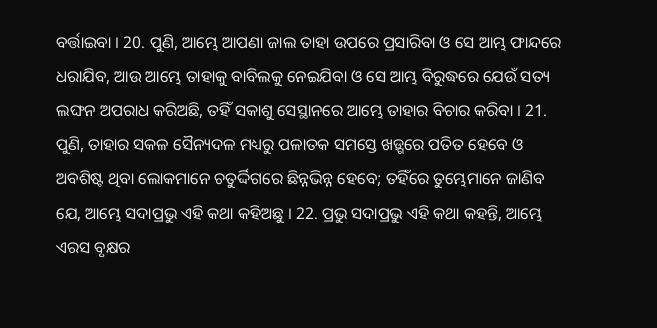ବର୍ତ୍ତାଇବା । 20. ପୁଣି, ଆମ୍ଭେ ଆପଣା ଜାଲ ତାହା ଉପରେ ପ୍ରସାରିବା ଓ ସେ ଆମ୍ଭ ଫାନ୍ଦରେ ଧରାଯିବ, ଆଉ ଆମ୍ଭେ ତାହାକୁ ବାବିଲକୁ ନେଇଯିବା ଓ ସେ ଆମ୍ଭ ବିରୁଦ୍ଧରେ ଯେଉଁ ସତ୍ୟ ଲଙ୍ଘନ ଅପରାଧ କରିଅଛି, ତହିଁ ସକାଶୁ ସେସ୍ଥାନରେ ଆମ୍ଭେ ତାହାର ବିଚାର କରିବା । 21. ପୁଣି, ତାହାର ସକଳ ସୈନ୍ୟଦଳ ମଧ୍ୟରୁ ପଳାତକ ସମସ୍ତେ ଖଡ଼୍ଗରେ ପତିତ ହେବେ ଓ ଅବଶିଷ୍ଟ ଥିବା ଲୋକମାନେ ଚତୁର୍ଦ୍ଦିଗରେ ଛିନ୍ନଭିନ୍ନ ହେବେ; ତହିଁରେ ତୁମ୍ଭେମାନେ ଜାଣିବ ଯେ, ଆମ୍ଭେ ସଦାପ୍ରଭୁ ଏହି କଥା କହିଅଛୁ । 22. ପ୍ରଭୁ ସଦାପ୍ରଭୁ ଏହି କଥା କହନ୍ତି, ଆମ୍ଭେ ଏରସ ବୃକ୍ଷର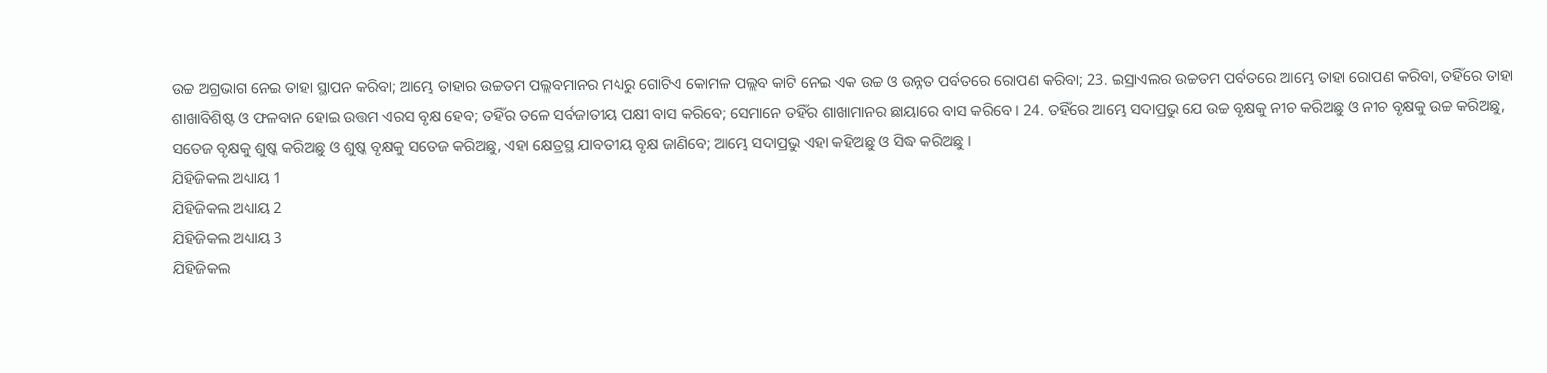ଉଚ୍ଚ ଅଗ୍ରଭାଗ ନେଇ ତାହା ସ୍ଥାପନ କରିବା; ଆମ୍ଭେ ତାହାର ଉଚ୍ଚତମ ପଲ୍ଲବମାନର ମଧ୍ୟରୁ ଗୋଟିଏ କୋମଳ ପଲ୍ଲବ କାଟି ନେଇ ଏକ ଉଚ୍ଚ ଓ ଉନ୍ନତ ପର୍ବତରେ ରୋପଣ କରିବା; 23. ଇସ୍ରାଏଲର ଉଚ୍ଚତମ ପର୍ବତରେ ଆମ୍ଭେ ତାହା ରୋପଣ କରିବା, ତହିଁରେ ତାହା ଶାଖାବିଶିଷ୍ଟ ଓ ଫଳବାନ ହୋଇ ଉତ୍ତମ ଏରସ ବୃକ୍ଷ ହେବ; ତହିଁର ତଳେ ସର୍ବଜାତୀୟ ପକ୍ଷୀ ବାସ କରିବେ; ସେମାନେ ତହିଁର ଶାଖାମାନର ଛାୟାରେ ବାସ କରିବେ । 24. ତହିଁରେ ଆମ୍ଭେ ସଦାପ୍ରଭୁ ଯେ ଉଚ୍ଚ ବୃକ୍ଷକୁ ନୀଚ କରିଅଛୁ ଓ ନୀଚ ବୃକ୍ଷକୁ ଉଚ୍ଚ କରିଅଛୁ, ସତେଜ ବୃକ୍ଷକୁ ଶୁଷ୍କ କରିଅଛୁ ଓ ଶୁଷ୍କ ବୃକ୍ଷକୁ ସତେଜ କରିଅଛୁ, ଏହା କ୍ଷେତ୍ରସ୍ଥ ଯାବତୀୟ ବୃକ୍ଷ ଜାଣିବେ; ଆମ୍ଭେ ସଦାପ୍ରଭୁ ଏହା କହିଅଛୁ ଓ ସିଦ୍ଧ କରିଅଛୁ ।
ଯିହିଜିକଲ ଅଧ୍ୟାୟ 1
ଯିହିଜିକଲ ଅଧ୍ୟାୟ 2
ଯିହିଜିକଲ ଅଧ୍ୟାୟ 3
ଯିହିଜିକଲ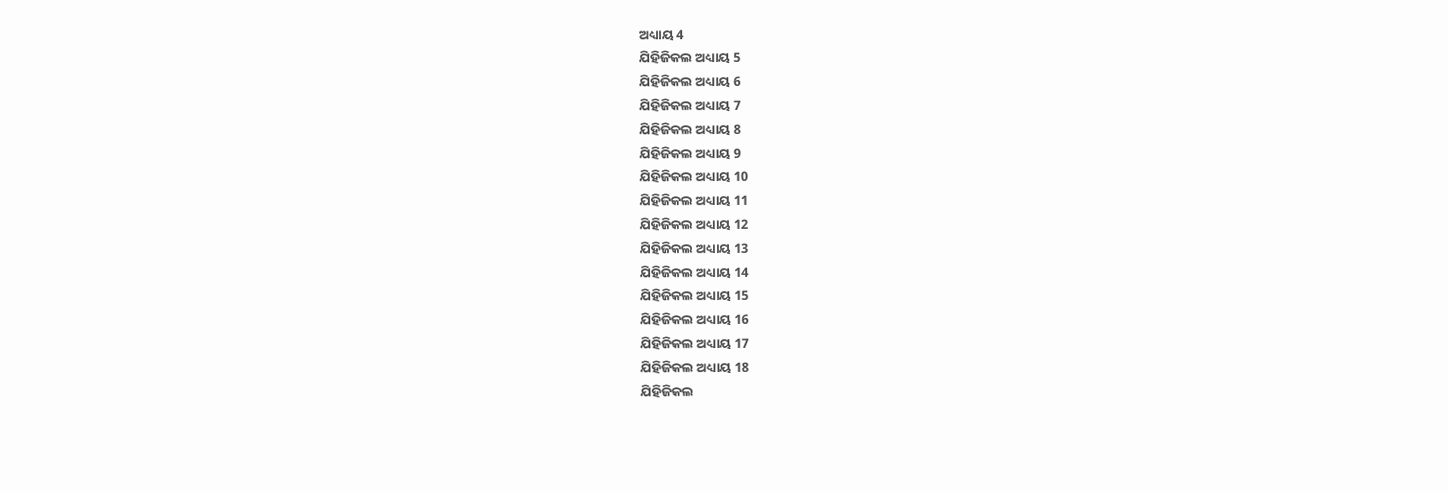ଅଧ୍ୟାୟ 4
ଯିହିଜିକଲ ଅଧ୍ୟାୟ 5
ଯିହିଜିକଲ ଅଧ୍ୟାୟ 6
ଯିହିଜିକଲ ଅଧ୍ୟାୟ 7
ଯିହିଜିକଲ ଅଧ୍ୟାୟ 8
ଯିହିଜିକଲ ଅଧ୍ୟାୟ 9
ଯିହିଜିକଲ ଅଧ୍ୟାୟ 10
ଯିହିଜିକଲ ଅଧ୍ୟାୟ 11
ଯିହିଜିକଲ ଅଧ୍ୟାୟ 12
ଯିହିଜିକଲ ଅଧ୍ୟାୟ 13
ଯିହିଜିକଲ ଅଧ୍ୟାୟ 14
ଯିହିଜିକଲ ଅଧ୍ୟାୟ 15
ଯିହିଜିକଲ ଅଧ୍ୟାୟ 16
ଯିହିଜିକଲ ଅଧ୍ୟାୟ 17
ଯିହିଜିକଲ ଅଧ୍ୟାୟ 18
ଯିହିଜିକଲ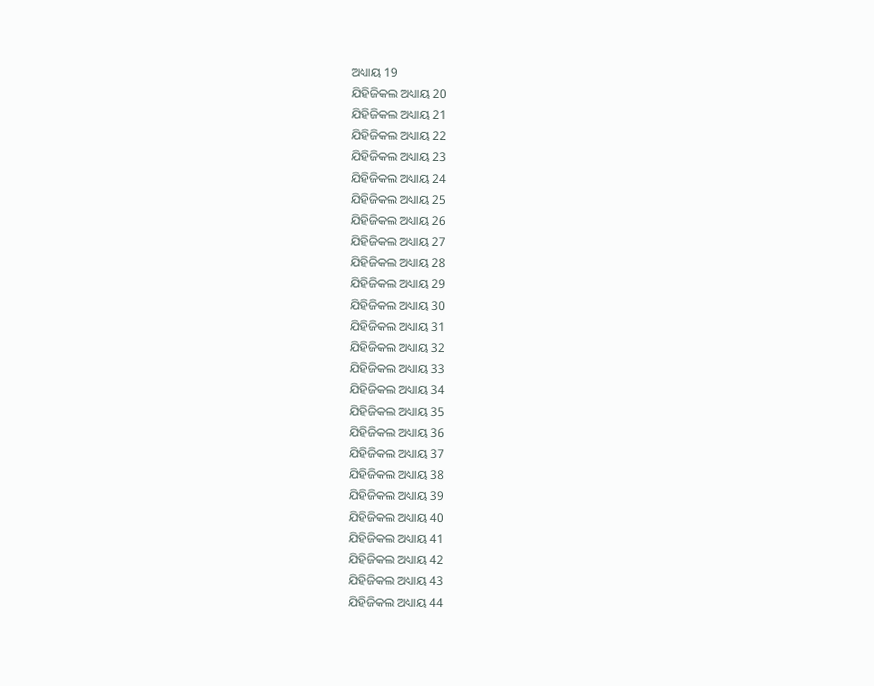ଅଧ୍ୟାୟ 19
ଯିହିଜିକଲ ଅଧ୍ୟାୟ 20
ଯିହିଜିକଲ ଅଧ୍ୟାୟ 21
ଯିହିଜିକଲ ଅଧ୍ୟାୟ 22
ଯିହିଜିକଲ ଅଧ୍ୟାୟ 23
ଯିହିଜିକଲ ଅଧ୍ୟାୟ 24
ଯିହିଜିକଲ ଅଧ୍ୟାୟ 25
ଯିହିଜିକଲ ଅଧ୍ୟାୟ 26
ଯିହିଜିକଲ ଅଧ୍ୟାୟ 27
ଯିହିଜିକଲ ଅଧ୍ୟାୟ 28
ଯିହିଜିକଲ ଅଧ୍ୟାୟ 29
ଯିହିଜିକଲ ଅଧ୍ୟାୟ 30
ଯିହିଜିକଲ ଅଧ୍ୟାୟ 31
ଯିହିଜିକଲ ଅଧ୍ୟାୟ 32
ଯିହିଜିକଲ ଅଧ୍ୟାୟ 33
ଯିହିଜିକଲ ଅଧ୍ୟାୟ 34
ଯିହିଜିକଲ ଅଧ୍ୟାୟ 35
ଯିହିଜିକଲ ଅଧ୍ୟାୟ 36
ଯିହିଜିକଲ ଅଧ୍ୟାୟ 37
ଯିହିଜିକଲ ଅଧ୍ୟାୟ 38
ଯିହିଜିକଲ ଅଧ୍ୟାୟ 39
ଯିହିଜିକଲ ଅଧ୍ୟାୟ 40
ଯିହିଜିକଲ ଅଧ୍ୟାୟ 41
ଯିହିଜିକଲ ଅଧ୍ୟାୟ 42
ଯିହିଜିକଲ ଅଧ୍ୟାୟ 43
ଯିହିଜିକଲ ଅଧ୍ୟାୟ 44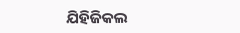ଯିହିଜିକଲ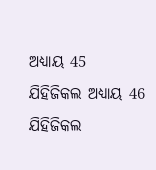ଅଧ୍ୟାୟ 45
ଯିହିଜିକଲ ଅଧ୍ୟାୟ 46
ଯିହିଜିକଲ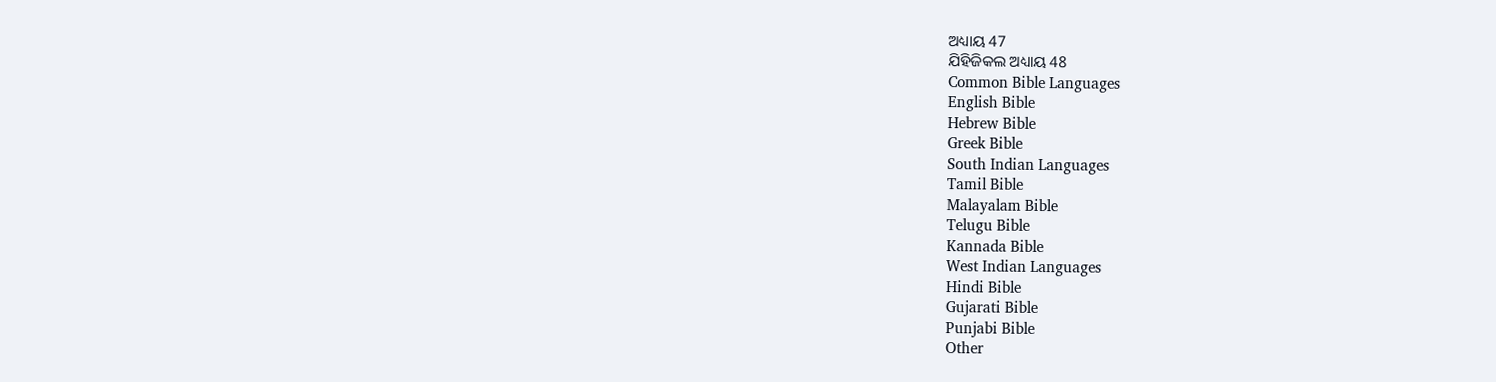ଅଧ୍ୟାୟ 47
ଯିହିଜିକଲ ଅଧ୍ୟାୟ 48
Common Bible Languages
English Bible
Hebrew Bible
Greek Bible
South Indian Languages
Tamil Bible
Malayalam Bible
Telugu Bible
Kannada Bible
West Indian Languages
Hindi Bible
Gujarati Bible
Punjabi Bible
Other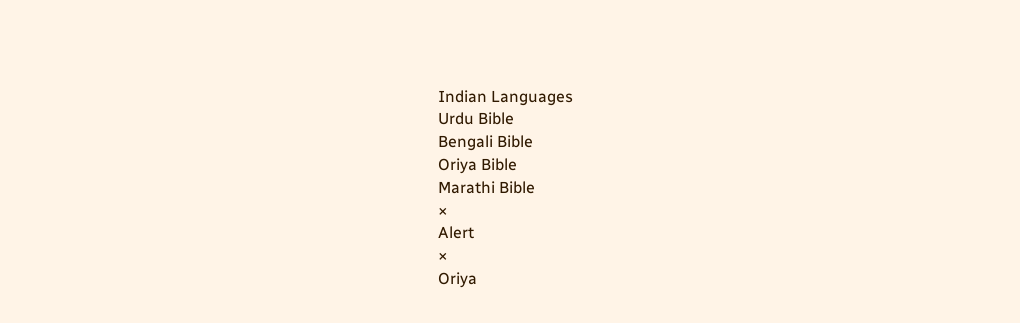Indian Languages
Urdu Bible
Bengali Bible
Oriya Bible
Marathi Bible
×
Alert
×
Oriya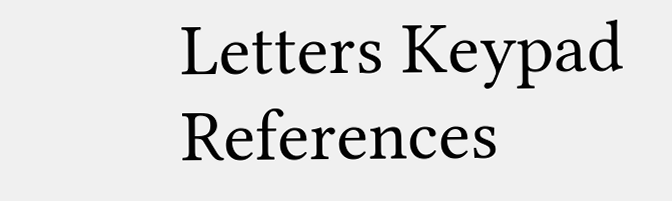Letters Keypad References